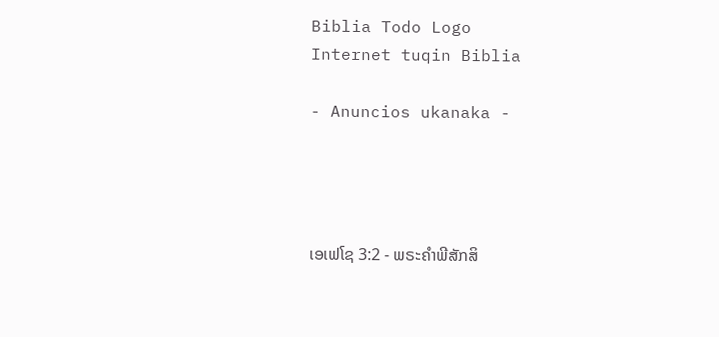Biblia Todo Logo
Internet tuqin Biblia

- Anuncios ukanaka -




ເອເຟໂຊ 3:2 - ພຣະຄຳພີສັກສິ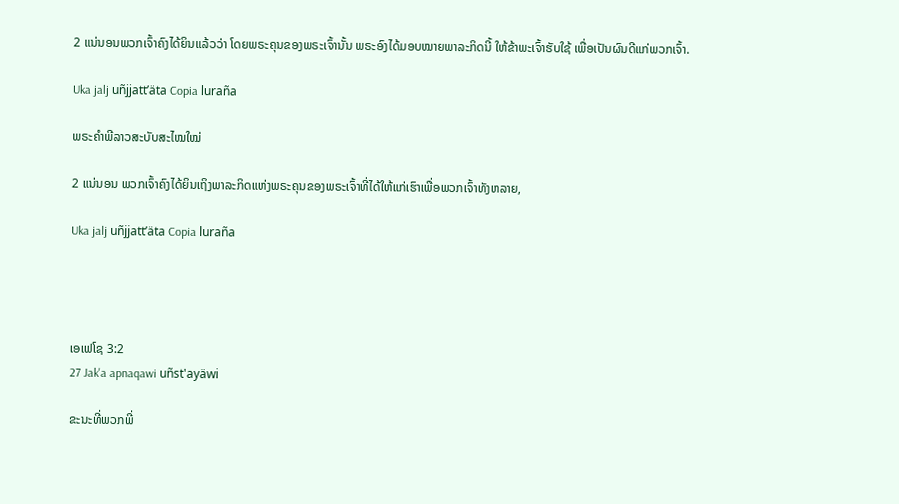2 ແນ່ນອນພວກເຈົ້າຄົງໄດ້ຍິນແລ້ວວ່າ ໂດຍພຣະຄຸນຂອງພຣະເຈົ້ານັ້ນ ພຣະອົງໄດ້ມອບໝາຍພາລະກິດນີ້ ໃຫ້ຂ້າພະເຈົ້າຮັບໃຊ້ ເພື່ອເປັນຜົນດີແກ່ພວກເຈົ້າ.

Uka jalj uñjjattʼäta Copia luraña

ພຣະຄຳພີລາວສະບັບສະໄໝໃໝ່

2 ແນ່ນອນ ພວກເຈົ້າຄົງໄດ້ຍິນເຖິງພາລະກິດແຫ່ງພຣະຄຸນຂອງພຣະເຈົ້າທີ່ໄດ້ໃຫ້ແກ່ເຮົາເພື່ອພວກເຈົ້າທັງຫລາຍ,

Uka jalj uñjjattʼäta Copia luraña




ເອເຟໂຊ 3:2
27 Jak'a apnaqawi uñst'ayäwi

ຂະນະທີ່ພວກພີ່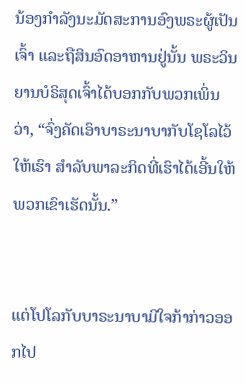ນ້ອງກຳລັງນະມັດສະການອົງພຣະຜູ້ເປັນເຈົ້າ ແລະຖືສິນອົດອາຫານຢູ່ນັ້ນ ພຣະວິນຍານບໍຣິສຸດເຈົ້າໄດ້ບອກກັບພວກເພິ່ນວ່າ, “ຈົ່ງຄັດເອົາບາຣະນາບາກັບໂຊໂລໄວ້ໃຫ້ເຮົາ ສຳລັບພາລະກິດທີ່ເຮົາໄດ້ເອີ້ນໃຫ້ພວກເຂົາເຮັດນັ້ນ.”


ແຕ່ໂປໂລກັບບາຣະນາບາມີໃຈກ້າກ່າວອອກໄປ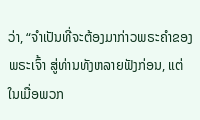ວ່າ, “ຈຳເປັນທີ່ຈະຕ້ອງມາກ່າວພຣະຄຳຂອງພຣະເຈົ້າ ສູ່ທ່ານທັງຫລາຍຟັງກ່ອນ, ແຕ່ໃນເມື່ອພວກ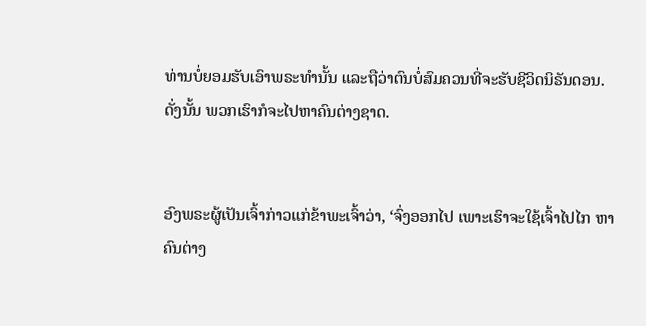ທ່ານບໍ່ຍອມຮັບເອົາພຣະທຳນັ້ນ ແລະຖືວ່າຕົນບໍ່ສົມຄວນທີ່ຈະຮັບຊີວິດນິຣັນດອນ. ດັ່ງນັ້ນ ພວກເຮົາກໍຈະໄປຫາຄົນຕ່າງຊາດ.


ອົງພຣະຜູ້ເປັນເຈົ້າກ່າວແກ່ຂ້າພະເຈົ້າວ່າ, ‘ຈົ່ງອອກໄປ ເພາະເຮົາຈະໃຊ້ເຈົ້າໄປໄກ ຫາຄົນຕ່າງ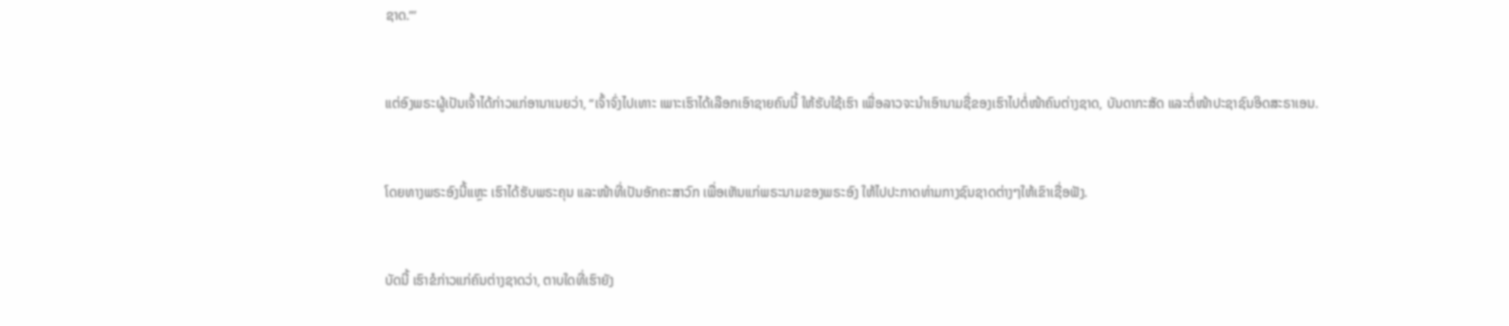ຊາດ.”’


ແຕ່ອົງພຣະຜູ້ເປັນເຈົ້າໄດ້ກ່າວແກ່ອານາເນຍວ່າ, “ເຈົ້າຈົ່ງໄປເທາະ ເພາະເຮົາໄດ້ເລືອກເອົາຊາຍຄົນນີ້ ໃຫ້ຮັບໃຊ້ເຮົາ ເພື່ອລາວຈະນຳເອົານາມຊື່ຂອງເຮົາໄປຕໍ່ໜ້າຄົນຕ່າງຊາດ, ບັນດາກະສັດ ແລະຕໍ່ໜ້າປະຊາຊົນອິດສະຣາເອນ.


ໂດຍທາງພຣະອົງນີ້ແຫຼະ ເຮົາໄດ້ຮັບພຣະຄຸນ ແລະໜ້າທີ່ເປັນອັກຄະສາວົກ ເພື່ອເຫັນແກ່ພຣະນາມຂອງພຣະອົງ ໃຫ້ໄປປະກາດທ່າມກາງຊົນຊາດຕ່າງໆໃຫ້ເຂົາເຊື່ອຟັງ.


ບັດນີ້ ເຮົາຂໍກ່າວແກ່ຄົນຕ່າງຊາດວ່າ, ຕາບໃດທີ່ເຮົາຍັງ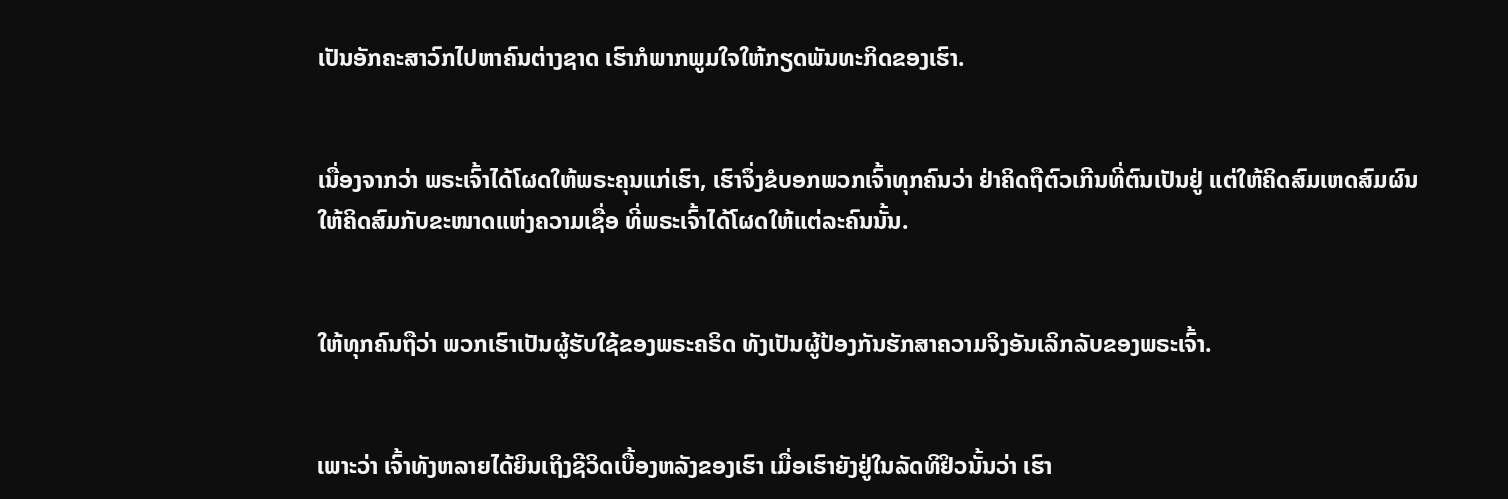ເປັນອັກຄະສາວົກໄປຫາຄົນຕ່າງຊາດ ເຮົາກໍພາກພູມໃຈໃຫ້ກຽດພັນທະກິດຂອງເຮົາ.


ເນື່ອງຈາກວ່າ ພຣະເຈົ້າໄດ້ໂຜດໃຫ້ພຣະຄຸນແກ່ເຮົາ, ເຮົາຈຶ່ງຂໍບອກພວກເຈົ້າທຸກຄົນວ່າ ຢ່າຄິດຖືຕົວເກີນທີ່ຕົນເປັນຢູ່ ແຕ່ໃຫ້ຄິດສົມເຫດສົມຜົນ ໃຫ້ຄິດສົມກັບຂະໜາດແຫ່ງຄວາມເຊື່ອ ທີ່ພຣະເຈົ້າໄດ້ໂຜດໃຫ້ແຕ່ລະຄົນນັ້ນ.


ໃຫ້ທຸກຄົນຖືວ່າ ພວກເຮົາເປັນຜູ້ຮັບໃຊ້ຂອງພຣະຄຣິດ ທັງເປັນຜູ້ປ້ອງກັນຮັກສາຄວາມຈິງອັນເລິກລັບຂອງພຣະເຈົ້າ.


ເພາະວ່າ ເຈົ້າທັງຫລາຍໄດ້ຍິນເຖິງຊີວິດເບື້ອງຫລັງຂອງເຮົາ ເມື່ອເຮົາຍັງຢູ່ໃນລັດທິຢິວນັ້ນວ່າ ເຮົາ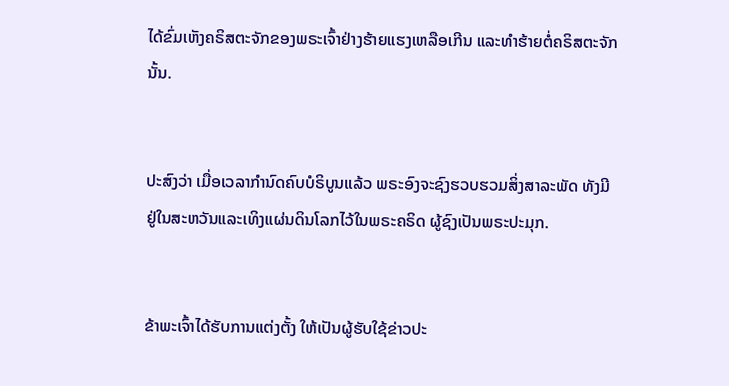ໄດ້ຂົ່ມເຫັງຄຣິສຕະຈັກຂອງພຣະເຈົ້າຢ່າງຮ້າຍແຮງເຫລືອເກີນ ແລະທຳຮ້າຍຕໍ່ຄຣິສຕະຈັກນັ້ນ.


ປະສົງວ່າ ເມື່ອເວລາກຳນົດຄົບບໍຣິບູນແລ້ວ ພຣະອົງຈະຊົງຮວບຮວມສິ່ງສາລະພັດ ທັງມີຢູ່ໃນສະຫວັນແລະເທິງແຜ່ນດິນໂລກໄວ້ໃນພຣະຄຣິດ ຜູ້ຊົງເປັນພຣະປະມຸກ.


ຂ້າພະເຈົ້າໄດ້ຮັບການແຕ່ງຕັ້ງ ໃຫ້ເປັນຜູ້ຮັບໃຊ້ຂ່າວປະ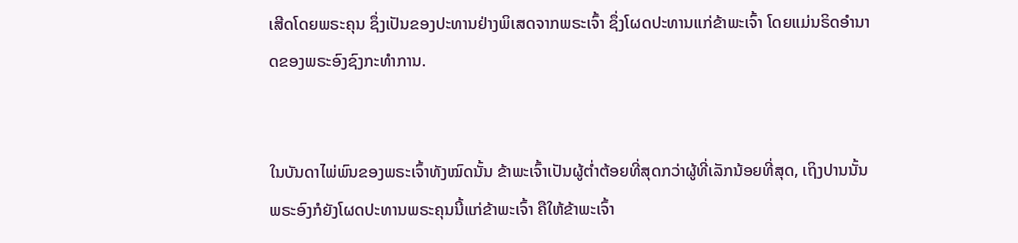ເສີດໂດຍພຣະຄຸນ ຊຶ່ງເປັນຂອງປະທານຢ່າງພິເສດຈາກພຣະເຈົ້າ ຊຶ່ງໂຜດປະທານແກ່ຂ້າພະເຈົ້າ ໂດຍແມ່ນຣິດອຳນາດຂອງພຣະອົງຊົງກະທຳການ.


ໃນບັນດາໄພ່ພົນຂອງພຣະເຈົ້າທັງໝົດນັ້ນ ຂ້າພະເຈົ້າເປັນຜູ້ຕໍ່າຕ້ອຍທີ່ສຸດກວ່າຜູ້ທີ່ເລັກນ້ອຍທີ່ສຸດ, ເຖິງປານນັ້ນ ພຣະອົງກໍຍັງໂຜດປະທານພຣະຄຸນນີ້ແກ່ຂ້າພະເຈົ້າ ຄືໃຫ້ຂ້າພະເຈົ້າ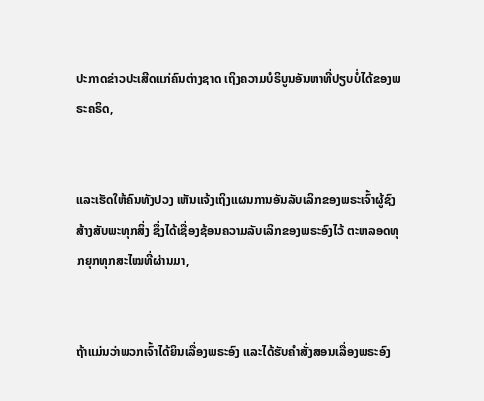ປະກາດຂ່າວປະເສີດແກ່ຄົນຕ່າງຊາດ ເຖິງຄວາມບໍຣິບູນອັນຫາທີ່ປຽບບໍ່ໄດ້ຂອງພຣະຄຣິດ,


ແລະເຮັດໃຫ້ຄົນທັງປວງ ເຫັນແຈ້ງເຖິງແຜນການອັນລັບເລິກຂອງພຣະເຈົ້າຜູ້ຊົງສ້າງສັບພະທຸກສິ່ງ ຊຶ່ງໄດ້ເຊື່ອງຊ້ອນຄວາມລັບເລິກຂອງພຣະອົງໄວ້ ຕະຫລອດທຸກຍຸກທຸກສະໄໝທີ່ຜ່ານມາ,


ຖ້າແມ່ນວ່າພວກເຈົ້າໄດ້ຍິນເລື່ອງພຣະອົງ ແລະໄດ້ຮັບຄຳສັ່ງສອນເລື່ອງພຣະອົງ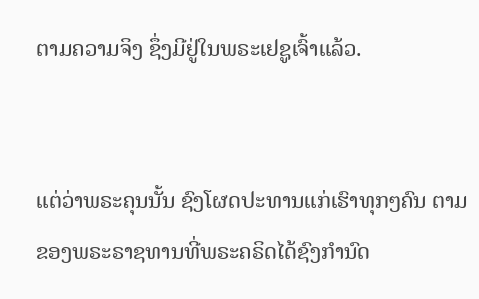ຕາມຄວາມຈິງ ຊຶ່ງມີຢູ່ໃນພຣະເຢຊູເຈົ້າແລ້ວ.


ແຕ່ວ່າພຣະຄຸນນັ້ນ ຊົງໂຜດປະທານແກ່ເຮົາທຸກໆຄົນ ຕາມຂອງພຣະຣາຊທານທີ່ພຣະຄຣິດໄດ້ຊົງກຳນົດ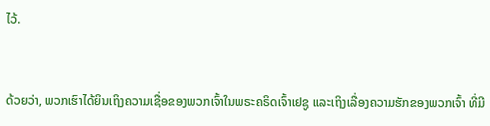ໄວ້.


ດ້ວຍວ່າ, ພວກເຮົາໄດ້ຍິນເຖິງຄວາມເຊື່ອຂອງພວກເຈົ້າໃນພຣະຄຣິດເຈົ້າເຢຊູ ແລະເຖິງເລື່ອງຄວາມຮັກຂອງພວກເຈົ້າ ທີ່ມີ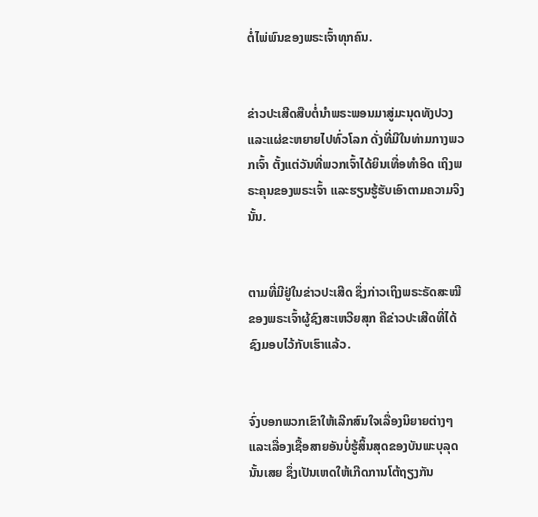ຕໍ່ໄພ່ພົນຂອງພຣະເຈົ້າທຸກຄົນ.


ຂ່າວປະເສີດສືບຕໍ່ນຳພຣະພອນມາສູ່ມະນຸດທັງປວງ ແລະແຜ່ຂະຫຍາຍໄປທົ່ວໂລກ ດັ່ງທີ່ມີໃນທ່າມກາງພວກເຈົ້າ ຕັ້ງແຕ່ວັນທີ່ພວກເຈົ້າໄດ້ຍິນເທື່ອທຳອິດ ເຖິງພຣະຄຸນຂອງພຣະເຈົ້າ ແລະຮຽນຮູ້ຮັບເອົາຕາມຄວາມຈິງນັ້ນ.


ຕາມທີ່ມີຢູ່ໃນຂ່າວປະເສີດ ຊຶ່ງກ່າວເຖິງພຣະຣັດສະໝີຂອງພຣະເຈົ້າຜູ້ຊົງສະເຫວີຍສຸກ ຄືຂ່າວປະເສີດທີ່ໄດ້ຊົງມອບໄວ້ກັບເຮົາແລ້ວ.


ຈົ່ງບອກພວກເຂົາໃຫ້ເລີກສົນໃຈເລື່ອງນິຍາຍຕ່າງໆ ແລະເລື່ອງເຊື້ອສາຍອັນບໍ່ຮູ້ສິ້ນສຸດຂອງບັນພະບຸລຸດນັ້ນເສຍ ຊຶ່ງເປັນເຫດໃຫ້ເກີດການໂຕ້ຖຽງກັນ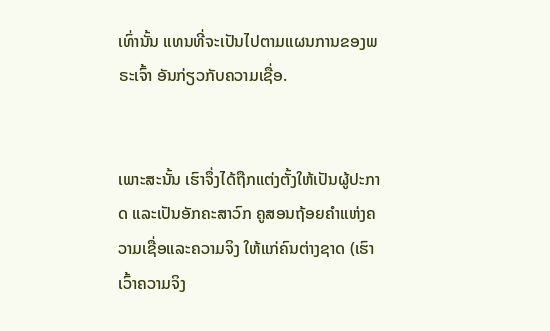ເທົ່ານັ້ນ ແທນທີ່ຈະເປັນໄປຕາມແຜນການຂອງພຣະເຈົ້າ ອັນກ່ຽວກັບຄວາມເຊື່ອ.


ເພາະສະນັ້ນ ເຮົາຈຶ່ງໄດ້ຖືກແຕ່ງຕັ້ງໃຫ້ເປັນຜູ້ປະກາດ ແລະເປັນອັກຄະສາວົກ ຄູສອນຖ້ອຍຄຳແຫ່ງຄວາມເຊື່ອແລະຄວາມຈິງ ໃຫ້ແກ່ຄົນຕ່າງຊາດ (ເຮົາເວົ້າຄວາມຈິງ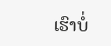ເຮົາບໍ່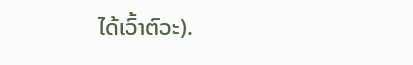ໄດ້ເວົ້າຕົວະ).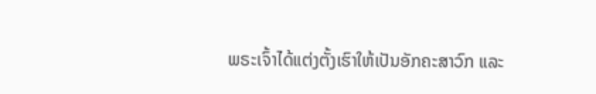ພຣະເຈົ້າໄດ້ແຕ່ງຕັ້ງເຮົາໃຫ້ເປັນອັກຄະສາວົກ ແລະ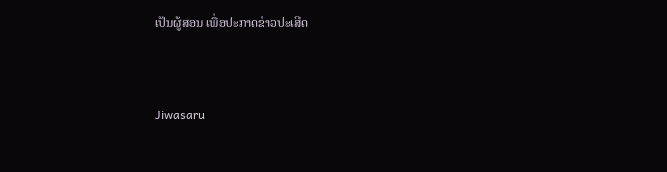ເປັນຜູ້ສອນ ເພື່ອປະກາດຂ່າວປະເສີດ


Jiwasaru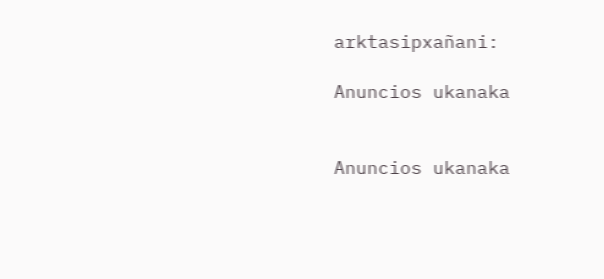arktasipxañani:

Anuncios ukanaka


Anuncios ukanaka